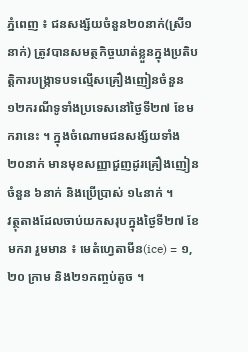ភ្នំពេញ ៖ ជនសង្ស័យចំនួន២០នាក់(ស្រី១នាក់) ត្រូវបានសមត្ថកិច្ចឃាត់ខ្លួនក្នុងប្រតិបត្តិការបង្ក្រាទបទល្មើសគ្រឿងញៀនចំនួន ១២ករណីទូទាំងប្រទេសនៅថ្ងៃទី២៧ ខែមករានេះ ។ ក្នុងចំណោមជនសង្ស័យទាំង ២០នាក់ មានមុខសញ្ញាជួញដូរគ្រឿងញៀន ចំនួន ៦នាក់ និងប្រើប្រាស់ ១៤នាក់ ។
វត្ថុតាងដែលចាប់យកសរុបក្នុងថ្ងៃទី២៧ ខែមករា រួមមាន ៖ មេតំហ្វេតាមីន(ice) = ១,២០ ក្រាម និង២១កញ្ចប់តូច ។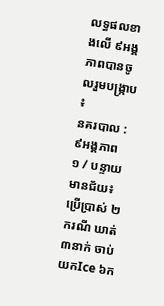លទ្ធផលខាងលើ ៩អង្គភាពបានចូលរួមបង្ក្រាប ៖
នគរបាល : ៩អង្គភាព
១ / បន្ទាយមានជ័យ៖ ប្រើប្រាស់ ២ករណី ឃាត់ ៣នាក់ ចាប់យកIce ៦ក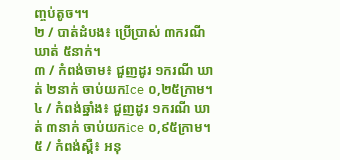ញ្ចប់តូច។។
២ / បាត់ដំបង៖ ប្រើប្រាស់ ៣ករណី ឃាត់ ៥នាក់។
៣ / កំពង់ចាម៖ ជួញដូរ ១ករណី ឃាត់ ២នាក់ ចាប់យកIce ០,២៥ក្រាម។
៤ / កំពង់ឆ្នាំង៖ ជួញដូរ ១ករណី ឃាត់ ៣នាក់ ចាប់យកice ០,៩៥ក្រាម។
៥ / កំពង់ស្ពឺ៖ អនុ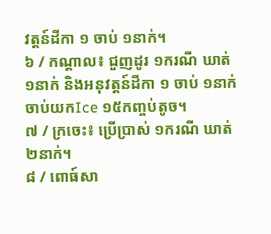វត្តន៍ដីកា ១ ចាប់ ១នាក់។
៦ / កណ្ដាល៖ ជួញដូរ ១ករណី ឃាត់ ១នាក់ និងអនុវត្តន៍ដីកា ១ ចាប់ ១នាក់ ចាប់យកIce ១៥កញ្ចប់តូច។
៧ / ក្រចេះ៖ ប្រើប្រាស់ ១ករណី ឃាត់ ២នាក់។
៨ / ពោធ៍សា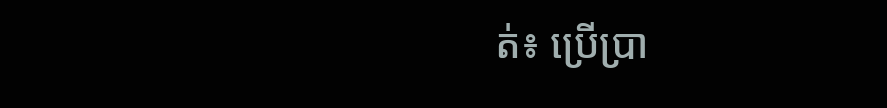ត់៖ ប្រើប្រា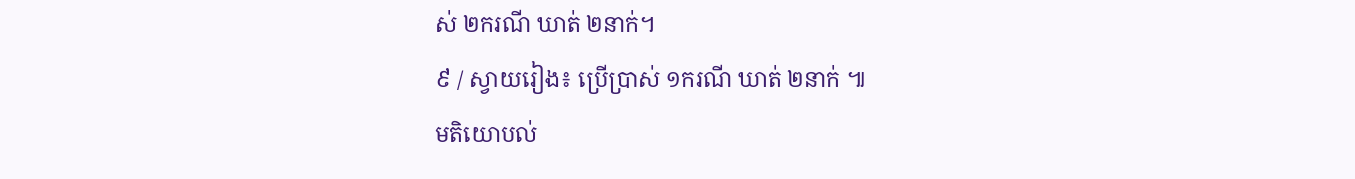ស់ ២ករណី ឃាត់ ២នាក់។
៩ / ស្វាយរៀង៖ ប្រើប្រាស់ ១ករណី ឃាត់ ២នាក់ ៕
មតិយោបល់